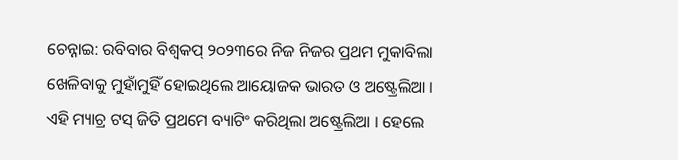ଚେନ୍ନାଇ: ରବିବାର ବିଶ୍ବକପ୍ ୨୦୨୩ରେ ନିଜ ନିଜର ପ୍ରଥମ ମୁକାବିଲା ଖେଳିବାକୁ ମୁହାଁମୁହିଁ ହୋଇଥିଲେ ଆୟୋଜକ ଭାରତ ଓ ଅଷ୍ଟ୍ରେଲିଆ । ଏହି ମ୍ୟାଚ୍ର ଟସ୍ ଜିତି ପ୍ରଥମେ ବ୍ୟାଟିଂ କରିଥିଲା ଅଷ୍ଟ୍ରେଲିଆ । ହେଲେ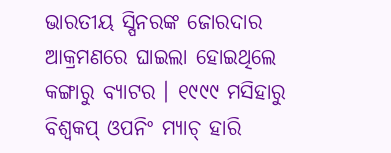ଭାରତୀୟ ସ୍ପିନରଙ୍କ ଜୋରଦାର ଆକ୍ରମଣରେ ଘାଇଲା ହୋଇଥିଲେ କଙ୍ଗାରୁ ବ୍ୟାଟର । ୧୯୯୯ ମସିହାରୁ ବିଶ୍ବକପ୍ ଓପନିଂ ମ୍ୟାଚ୍ ହାରି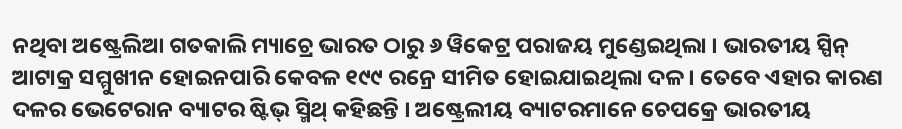ନଥିବା ଅଷ୍ଟ୍ରେଲିଆ ଗତକାଲି ମ୍ୟାଚ୍ରେ ଭାରତ ଠାରୁ ୬ ୱିକେଟ୍ର ପରାଜୟ ମୁଣ୍ଡେଇଥିଲା । ଭାରତୀୟ ସ୍ପିନ୍ ଆଟାକ୍ର ସମ୍ମୁଖୀନ ହୋଇନପାରି କେବଳ ୧୯୯ ରନ୍ରେ ସୀମିତ ହୋଇଯାଇଥିଲା ଦଳ । ତେବେ ଏହାର କାରଣ ଦଳର ଭେଟେରାନ ବ୍ୟାଟର ଷ୍ଟିଭ୍ ସ୍ମିଥ୍ କହିଛନ୍ତି । ଅଷ୍ଟ୍ରେଲୀୟ ବ୍ୟାଟରମାନେ ଚେପକ୍ରେ ଭାରତୀୟ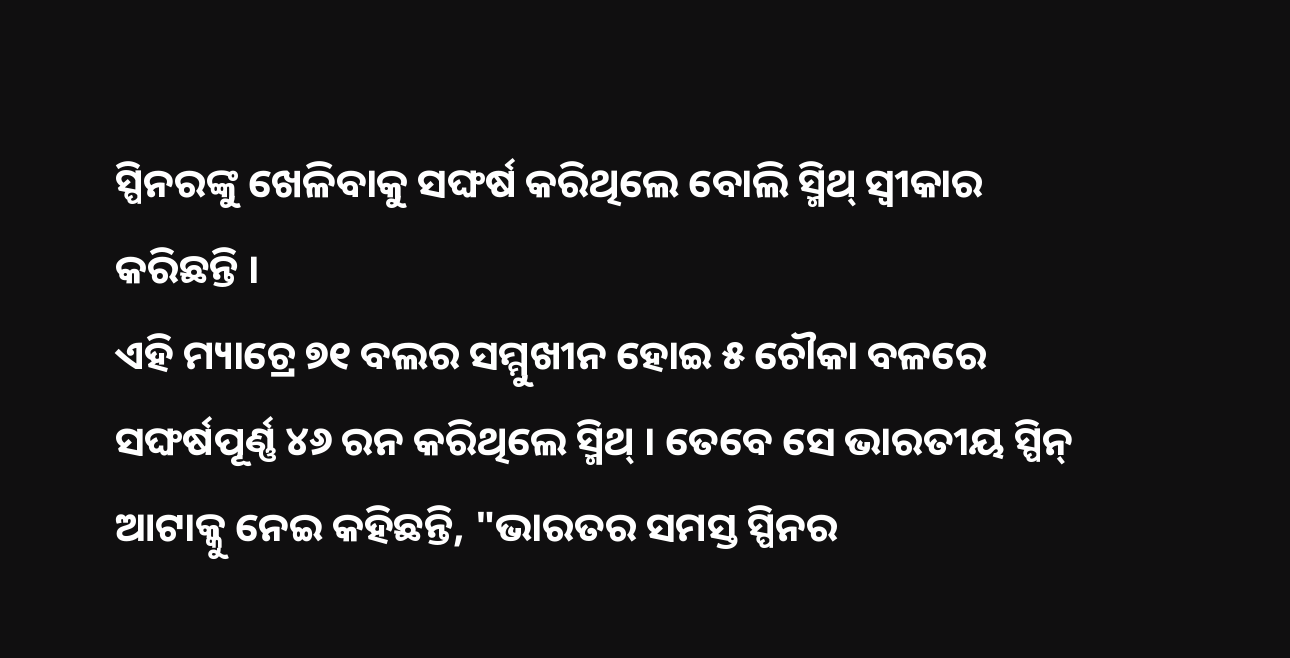ସ୍ପିନରଙ୍କୁ ଖେଳିବାକୁ ସଙ୍ଘର୍ଷ କରିଥିଲେ ବୋଲି ସ୍ମିଥ୍ ସ୍ବୀକାର କରିଛନ୍ତି ।
ଏହି ମ୍ୟାଚ୍ରେ ୭୧ ବଲର ସମ୍ମୁଖୀନ ହୋଇ ୫ ଚୌକା ବଳରେ ସଙ୍ଘର୍ଷପୂର୍ଣ୍ଣ ୪୬ ରନ କରିଥିଲେ ସ୍ମିଥ୍ । ତେବେ ସେ ଭାରତୀୟ ସ୍ପିନ୍ ଆଟାକ୍କୁ ନେଇ କହିଛନ୍ତି, "ଭାରତର ସମସ୍ତ ସ୍ପିନର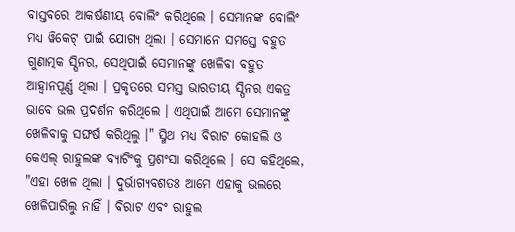ବାସ୍ତବରେ ଆକର୍ଷଣୀୟ ବୋଲିଂ କରିଥିଲେ । ସେମାନଙ୍କ ବୋଲିଂ ମଧ୍ୟ ୱିକେଟ୍ ପାଇଁ ଯୋଗ୍ୟ ଥିଲା । ସେମାନେ ସମସ୍ତେ ବହୁତ ଗୁଣାତ୍ମକ ସ୍ପିନର, ସେଥିପାଇଁ ସେମାନଙ୍କୁ ଖେଳିବା ବହୁତ ଆହ୍ବାନପୂର୍ଣ୍ଣ ଥିଲା । ପ୍ରକୃତରେ ସମସ୍ତ ଭାରତୀୟ ସ୍ପିନର ଏକତ୍ର ଭାବେ ଭଲ ପ୍ରଦର୍ଶନ କରିଥିଲେ । ଏଥିପାଇଁ ଆମେ ସେମାନଙ୍କୁ ଖେଳିବାକୁ ସଙ୍ଘର୍ଷ କରିଥିଲୁ ।" ସ୍ମିଥ ମଧ୍ୟ ବିରାଟ କୋହଲି ଓ କେଏଲ୍ ରାହୁଲଙ୍କ ବ୍ୟାଟିଂକୁ ପ୍ରଶଂସା କରିଥିଲେ । ସେ କହିଥିଲେ, "ଏହା ଖେଳ ଥିଲା । ଦୁର୍ଭାଗ୍ୟବଶତଃ ଆମେ ଏହାକୁ ଭଲରେ ଖେଳିପାରିଲୁ ନାହିଁ । ବିରାଟ ଏବଂ ରାହୁଲ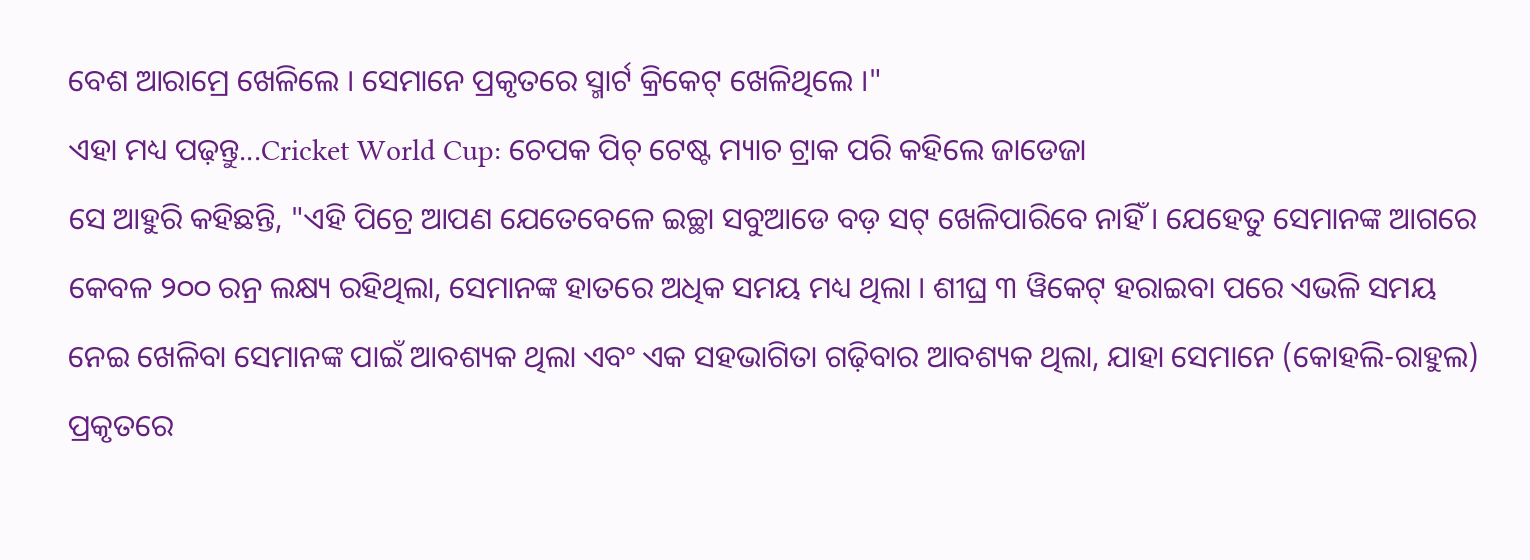ବେଶ ଆରାମ୍ରେ ଖେଳିଲେ । ସେମାନେ ପ୍ରକୃତରେ ସ୍ମାର୍ଟ କ୍ରିକେଟ୍ ଖେଳିଥିଲେ ।"
ଏହା ମଧ୍ୟ ପଢ଼ନ୍ତୁ...Cricket World Cup: ଚେପକ ପିଚ୍ ଟେଷ୍ଟ ମ୍ୟାଚ ଟ୍ରାକ ପରି କହିଲେ ଜାଡେଜା
ସେ ଆହୁରି କହିଛନ୍ତି, "ଏହି ପିଚ୍ରେ ଆପଣ ଯେତେବେଳେ ଇଚ୍ଛା ସବୁଆଡେ ବଡ଼ ସଟ୍ ଖେଳିପାରିବେ ନାହିଁ । ଯେହେତୁ ସେମାନଙ୍କ ଆଗରେ କେବଳ ୨୦୦ ରନ୍ର ଲକ୍ଷ୍ୟ ରହିଥିଲା, ସେମାନଙ୍କ ହାତରେ ଅଧିକ ସମୟ ମଧ୍ୟ ଥିଲା । ଶୀଘ୍ର ୩ ୱିକେଟ୍ ହରାଇବା ପରେ ଏଭଳି ସମୟ ନେଇ ଖେଳିବା ସେମାନଙ୍କ ପାଇଁ ଆବଶ୍ୟକ ଥିଲା ଏବଂ ଏକ ସହଭାଗିତା ଗଢ଼ିବାର ଆବଶ୍ୟକ ଥିଲା, ଯାହା ସେମାନେ (କୋହଲି-ରାହୁଲ) ପ୍ରକୃତରେ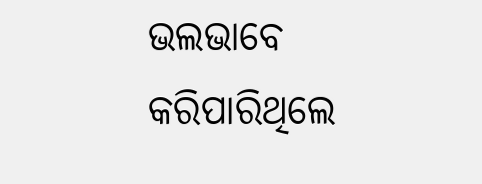ଭଲଭାବେ କରିପାରିଥିଲେ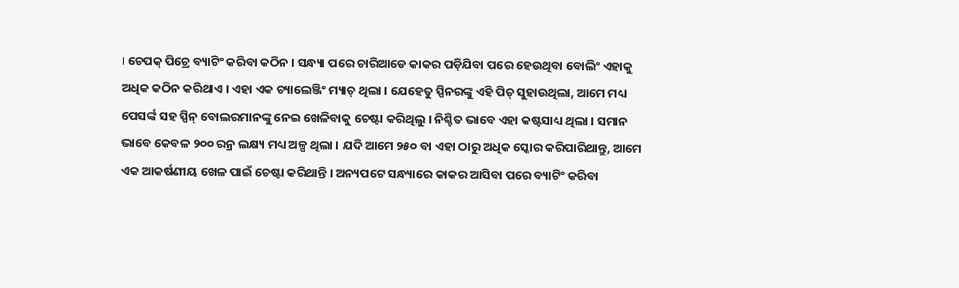। ଚେପକ୍ ପିଚ୍ରେ ବ୍ୟାଟିଂ କରିବା କଠିନ । ସନ୍ଧ୍ୟା ପରେ ଚାରିଆଡେ କାକର ପଡ଼ିଯିବା ପରେ ହେଉଥିବା ବୋଲିଂ ଏହାକୁ ଅଧିକ କଠିନ କରିଥାଏ । ଏହା ଏକ ଚ୍ୟାଲେଞ୍ଜିଂ ମ୍ୟାଚ୍ ଥିଲା । ଯେହେତୁ ସ୍ପିନରଙ୍କୁ ଏହି ପିଚ୍ ସୁହାଉଥିଲା, ଆମେ ମଧ୍ୟ ପେସର୍ଙ୍କ ସହ ସ୍ପିନ୍ ବୋଲରମାନଙ୍କୁ ନେଇ ଖେଳିବାକୁ ଚେଷ୍ଟା କରିଥିଲୁ । ନିଶ୍ଚିତ ଭାବେ ଏହା କଷ୍ଟସାଧ୍ୟ ଥିଲା । ସମାନ ଭାବେ କେବଳ ୨୦୦ ରନ୍ର ଲକ୍ଷ୍ୟ ମଧ୍ୟ ଅଳ୍ପ ଥିଲା । ଯଦି ଆମେ ୨୫୦ ବା ଏହା ଠାରୁ ଅଧିକ ସ୍କୋର କରିପାରିଥାନ୍ତୁ, ଆମେ ଏକ ଆକର୍ଷଣୀୟ ଖେଳ ପାଇଁ ଚେଷ୍ଟା କରିଥାନ୍ତି । ଅନ୍ୟପଟେ ସନ୍ଧ୍ୟାରେ କାକର ଆସିବା ପରେ ବ୍ୟାଟିଂ କରିବା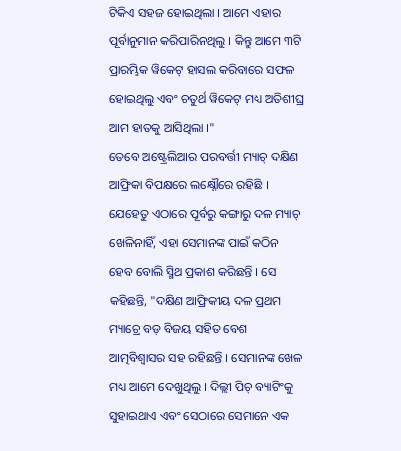ଟିକିଏ ସହଜ ହୋଇଥିଲା । ଆମେ ଏହାର ପୂର୍ବାନୁମାନ କରିପାରିନଥିଲୁ । କିନ୍ତୁ ଆମେ ୩ଟି ପ୍ରାରମ୍ଭିକ ୱିକେଟ୍ ହାସଲ କରିବାରେ ସଫଳ ହୋଇଥିଲୁ ଏବଂ ଚତୁର୍ଥ ୱିକେଟ୍ ମଧ୍ୟ ଅତିଶୀଘ୍ର ଆମ ହାତକୁ ଆସିଥିଲା ।"
ତେବେ ଅଷ୍ଟ୍ରେଲିଆର ପରବର୍ତ୍ତୀ ମ୍ୟାଚ୍ ଦକ୍ଷିଣ ଆଫ୍ରିକା ବିପକ୍ଷରେ ଲକ୍ଷ୍ନୌରେ ରହିଛି । ଯେହେତୁ ଏଠାରେ ପୂର୍ବରୁ କଙ୍ଗାରୁ ଦଳ ମ୍ୟାଚ୍ ଖେଳିନାହିଁ, ଏହା ସେମାନଙ୍କ ପାଇଁ କଠିନ ହେବ ବୋଲି ସ୍ମିଥ ପ୍ରକାଶ କରିଛନ୍ତି । ସେ କହିଛନ୍ତି, "ଦକ୍ଷିଣ ଆଫ୍ରିକୀୟ ଦଳ ପ୍ରଥମ ମ୍ୟାଚ୍ରେ ବଡ଼ ବିଜୟ ସହିତ ବେଶ ଆତ୍ମବିଶ୍ବାସର ସହ ରହିଛନ୍ତି । ସେମାନଙ୍କ ଖେଳ ମଧ୍ୟ ଆମେ ଦେଖୁଥିଲୁ । ଦିଲ୍ଲୀ ପିଚ୍ ବ୍ୟାଟିଂକୁ ସୁହାଇଥାଏ ଏବଂ ସେଠାରେ ସେମାନେ ଏକ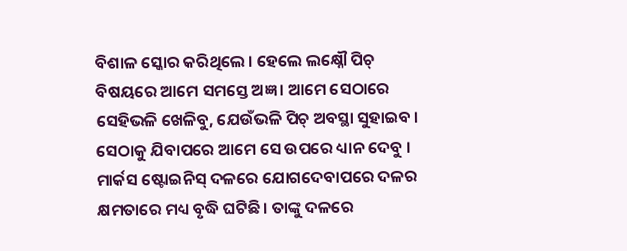ବିଶାଳ ସ୍କୋର କରିଥିଲେ । ହେଲେ ଲକ୍ଷ୍ନୌ ପିଚ୍ ବିଷୟରେ ଆମେ ସମସ୍ତେ ଅଜ୍ଞ । ଆମେ ସେଠାରେ ସେହିଭଳି ଖେଳିବୁ, ଯେଉଁଭଳି ପିଚ୍ ଅବସ୍ଥା ସୁହାଇବ । ସେଠାକୁ ଯିବାପରେ ଆମେ ସେ ଉପରେ ଧ୍ୟାନ ଦେବୁ । ମାର୍କସ ଷ୍ଟୋଇନିସ୍ ଦଳରେ ଯୋଗଦେବାପରେ ଦଳର କ୍ଷମତାରେ ମଧ୍ୟ ବୃଦ୍ଧି ଘଟିଛି । ତାଙ୍କୁ ଦଳରେ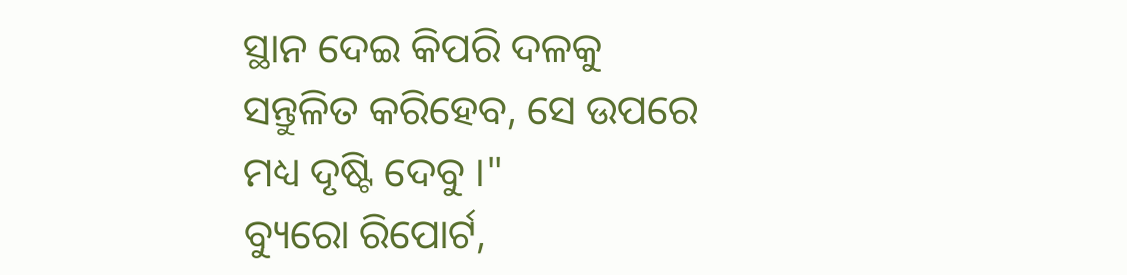ସ୍ଥାନ ଦେଇ କିପରି ଦଳକୁ ସନ୍ତୁଳିତ କରିହେବ, ସେ ଉପରେ ମଧ୍ୟ ଦୃଷ୍ଟି ଦେବୁ ।"
ବ୍ୟୁରୋ ରିପୋର୍ଟ,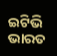ଇଟିଭି ଭାରତ